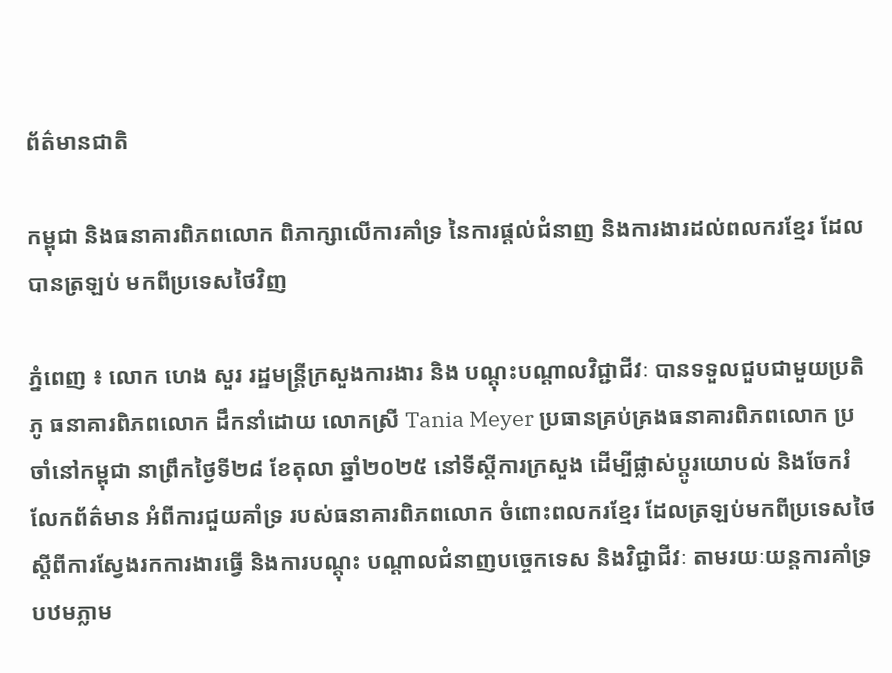ព័ត៌មានជាតិ

កម្ពុជា និងធនាគារពិភពលោក ពិភាក្សាលើការគាំទ្រ នៃការផ្តល់ជំនាញ និងការងារដល់ពលករខ្មែរ ដែលបានត្រឡប់ មកពីប្រទេសថៃវិញ

ភ្នំពេញ ៖ លោក ហេង សួរ រដ្ឋមន្រ្តីក្រសួងការងារ និង បណ្តុះបណ្តាលវិជ្ជាជីវៈ បានទទួលជួបជាមួយប្រតិភូ ធនាគារពិភពលោក ដឹកនាំដោយ លោកស្រី Tania Meyer ប្រធានគ្រប់គ្រងធនាគារពិភពលោក ប្រចាំនៅកម្ពុជា នាព្រឹកថ្ងៃទី២៨ ខែតុលា ឆ្នាំ២០២៥ នៅទីស្តីការក្រសួង ដើម្បីផ្លាស់ប្តូរយោបល់ និងចែករំលែកព័ត៌មាន អំពីការជួយគាំទ្រ របស់ធនាគារពិភពលោក ចំពោះពលករខ្មែរ ដែលត្រឡប់មកពីប្រទេសថៃ ស្តីពីការស្វែងរកការងារធ្វើ និងការបណ្តុះ បណ្តាលជំនាញបច្ចេកទេស និងវិជ្ជាជីវៈ តាមរយៈយន្តការគាំទ្របឋមភ្លាម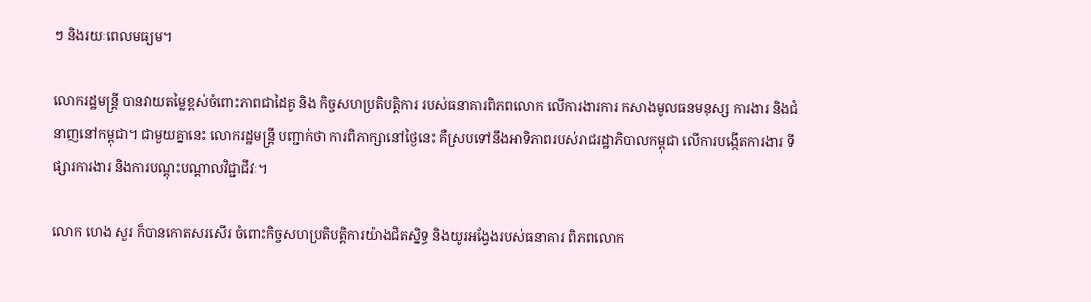ៗ និងរយៈពេលមធ្យម។

លោករដ្ឋមន្រ្តី បានវាយតម្លៃខ្ពស់ចំពោះភាពជាដៃគូ និង កិច្ចសហប្រតិបត្តិការ របស់ធនាគារពិភពលោក លើការងារការ កសាងមូលធនមនុស្ស ការងារ និងជំនាញនៅកម្ពុជា។ ជាមួយគ្នានេះ លោករដ្ឋមន្រ្តី បញ្ជាក់ថា ការពិភាក្សានៅថ្ងៃនេះ គឺស្របទៅនឹងអាទិភាពរបស់រាជរដ្ឋាភិបាលកម្ពុជា លើការបង្កើតការងារ ទីផ្សារការងារ និងការបណ្តុះបណ្តាលវិជ្ជាជីវៈ។

លោក ហេង សួរ ក៏បានកោតសរសើរ ចំពោះកិច្ចសហប្រតិបត្តិការយ៉ាងជិតស្និទ្ធ និងយូរអង្វែងរបស់ធនាគារ ពិភពលោក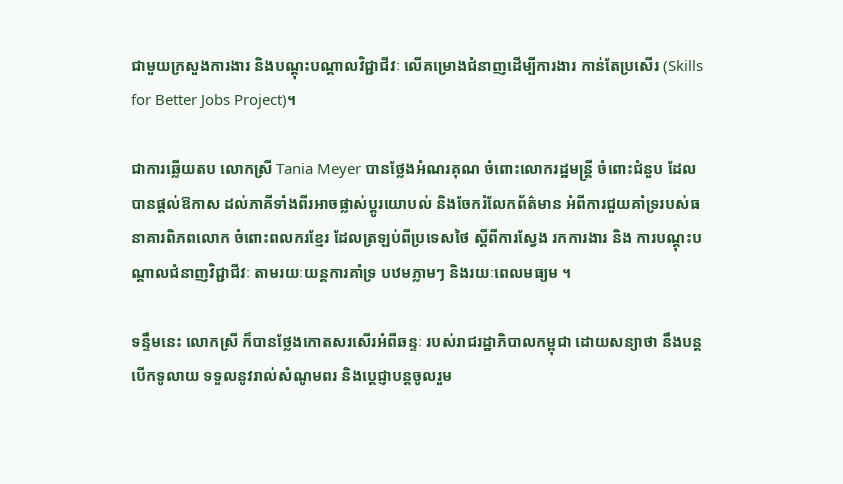ជាមួយក្រសួងការងារ និងបណ្តុះបណ្តាលវិជ្ជាជីវៈ លើគម្រោងជំនាញដើម្បីការងារ កាន់តែប្រសើរ (Skills for Better Jobs Project)។

ជាការឆ្លើយតប លោកស្រី Tania Meyer បានថ្លែងអំណរគុណ ចំពោះលោករដ្ឋមន្ត្រី ចំពោះជំនួប ដែលបានផ្តល់ឱកាស ដល់ភាគីទាំងពីរអាចផ្លាស់ប្តូរយោបល់ និងចែករំលែកព័ត៌មាន អំពីការជួយគាំទ្ររបស់ធនាគារពិភពលោក ចំពោះពលករខ្មែរ ដែលត្រឡប់ពីប្រទេសថៃ ស្តីពីការស្វែង រកការងារ និង ការបណ្តុះបណ្តាលជំនាញវិជ្ជាជីវៈ តាមរយៈយន្តការគាំទ្រ បឋមភ្លាមៗ និងរយៈពេលមធ្យម ។

ទន្ទឹមនេះ លោកស្រី ក៏បានថ្លែងកោតសរសើរអំពីឆន្ទៈ របស់រាជរដ្ឋាភិបាលកម្ពុជា ដោយសន្យាថា នឹងបន្តបើកទូលាយ ទទួលនូវរាល់សំណូមពរ និងប្តេជ្ញាបន្តចូលរួម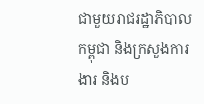ជាមួយរាជរដ្ឋាភិបាលកម្ពុជា និងក្រសួងការងារ និងប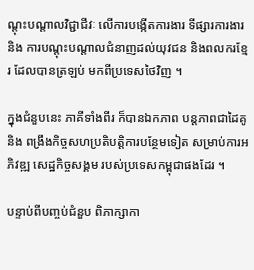ណ្តុះបណ្តាលវិជ្ជាជីវៈ លើការបង្កើតការងារ ទីផ្សារការងារ និង ការបណ្តុះបណ្តាលជំនាញដល់យុវជន និងពលករខ្មែរ ដែលបានត្រឡប់ មកពីប្រទេសថៃវិញ ។

ក្នុងជំនួបនេះ ភាគីទាំងពីរ ក៏បានឯកភាព បន្តភាពជាដៃគូ និង ពង្រឹងកិច្ចសហប្រតិបត្តិការបន្ថែមទៀត សម្រាប់ការអភិវឌ្ឍ សេដ្ឋកិច្ចសង្គម របស់ប្រទេសកម្ពុជាផងដែរ ។

បន្ទាប់ពីបញ្ចប់ជំនួប ពិភាក្សាកា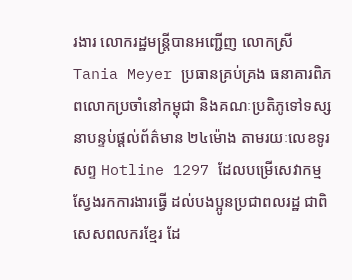រងារ លោករដ្ឋមន្ត្រីបានអញ្ជើញ លោកស្រី Tania Meyer ប្រធានគ្រប់គ្រង ធនាគារពិភពលោកប្រចាំនៅកម្ពុជា និងគណៈប្រតិភូទៅទស្សនាបន្ទប់ផ្តល់ព័ត៌មាន ២៤ម៉ោង តាមរយៈលេខទូរសព្ទ Hotline 1297 ដែលបម្រើសេវាកម្ម ស្វែងរកការងារធ្វើ ដល់បងប្អូនប្រជាពលរដ្ឋ ជាពិសេសពលករខ្មែរ ដែ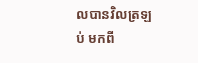លបានវិលត្រឡប់ មកពី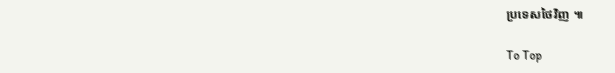ប្រទេសថៃវិញ ៕

To Top